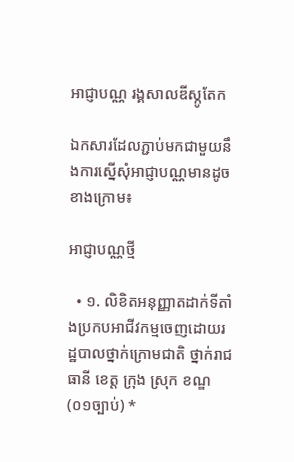អាជ្ញាបណ្ណ រង្គសាលឌីស្កូតែក

ឯកសារដែលភ្ជាប់មកជាមួយនឹងការស្នើសុំអាជ្ញាបណ្ណមានដូចខាងក្រោម៖

អាជ្ញាបណ្ណថ្មី

  • ១. លិខិតអនុញ្ញាតដាក់ទីតាំងប្រកបអាជីវកម្មចេញដោយរដ្ឋបាលថ្នាក់ក្រោមជាតិ ថ្នាក់រាជធានី ខេត្ត ក្រុង ស្រុក ខណ្ឌ (០១ច្បាប់) *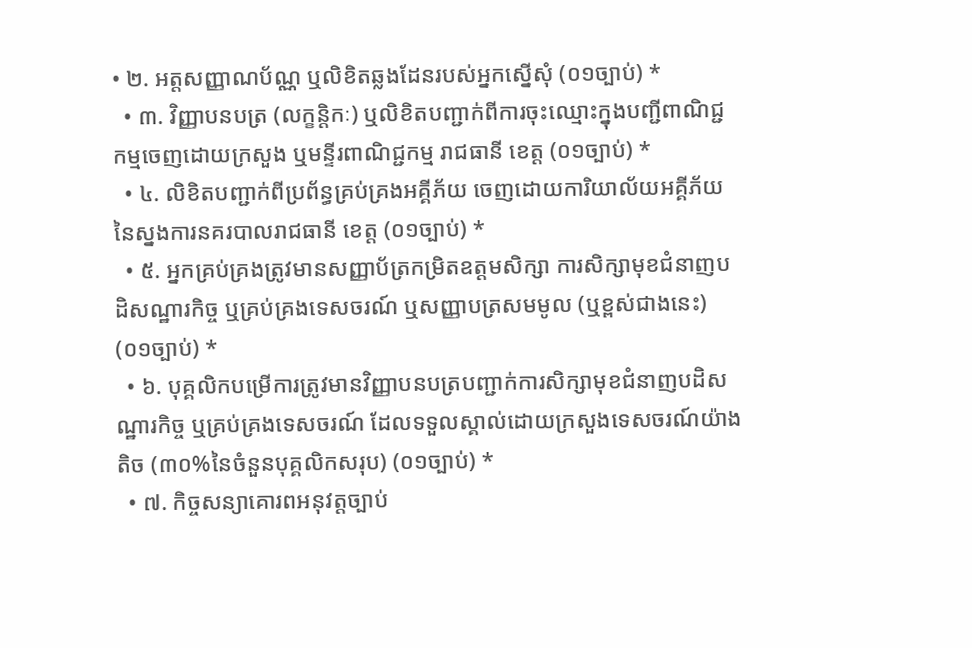• ២. អត្តសញ្ញាណប័ណ្ណ ឬលិខិតឆ្លងដែនរបស់អ្នកស្នើសុំ (០១ច្បាប់) *
  • ៣. វិញ្ញាបនបត្រ (លក្ខន្តិកៈ) ឬលិខិតបញ្ជាក់ពីការចុះឈ្មោះក្នុងបញ្ជីពាណិជ្ជកម្មចេញដោយក្រសួង ឬមន្ទីរពាណិជ្ជកម្ម រាជធានី ខេត្ត (០១ច្បាប់) *
  • ៤. លិខិតបញ្ជាក់ពីប្រព័ន្ធគ្រប់គ្រងអគ្គីភ័យ ចេញដោយការិយាល័យអគ្គីភ័យនៃស្នងការនគរបាលរាជធានី ខេត្ត (០១ច្បាប់) *
  • ៥. អ្នកគ្រប់គ្រងត្រូវមានសញ្ញាប័ត្រកម្រិតឧត្តមសិក្សា ការសិក្សាមុខជំនាញបដិសណ្ឋារកិច្ច ឬគ្រប់គ្រងទេសចរណ៍ ឬសញ្ញាបត្រសមមូល (ឬខ្ពស់ជាងនេះ) (០១ច្បាប់) *
  • ៦. បុគ្គលិកបម្រើការត្រូវមានវិញ្ញាបនបត្របញ្ជាក់ការសិក្សាមុខជំនាញបដិសណ្ឋារកិច្ច ឬគ្រប់គ្រងទេសចរណ៍ ដែលទទួលស្គាល់ដោយក្រសួងទេសចរណ៍យ៉ាងតិច (៣០%នៃចំនួនបុគ្គលិកសរុប) (០១ច្បាប់) *
  • ៧. កិច្ចសន្យាគោរពអនុវត្តច្បាប់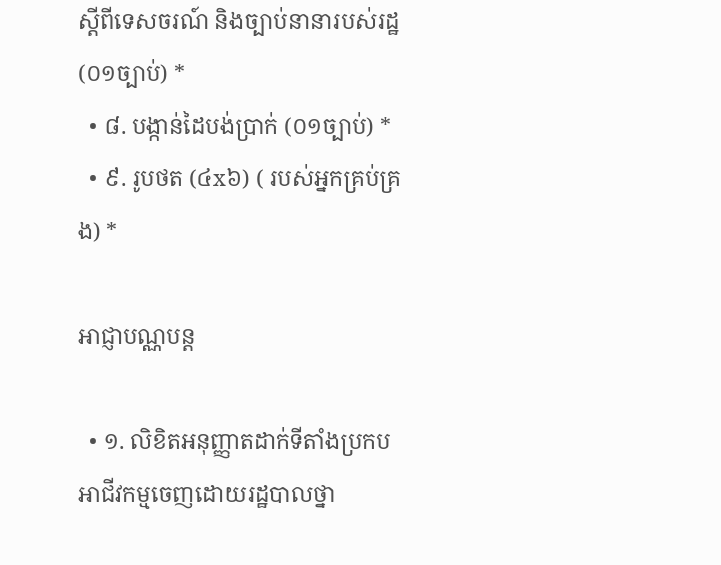ស្តីពីទេសចរណ៍ និងច្បាប់នានារបស់រដ្ឋ (០១ច្បាប់) *
  • ៨. បង្កាន់ដៃបង់ប្រាក់ (០១ច្បាប់) *
  • ៩. រូបថត (៤x៦) ( របស់អ្នកគ្រប់គ្រង) *

អាជ្ញាបណ្ណបន្ត

  • ១. លិខិតអនុញ្ញាតដាក់ទីតាំងប្រកបអាជីវកម្មចេញដោយរដ្ឋបាលថ្នា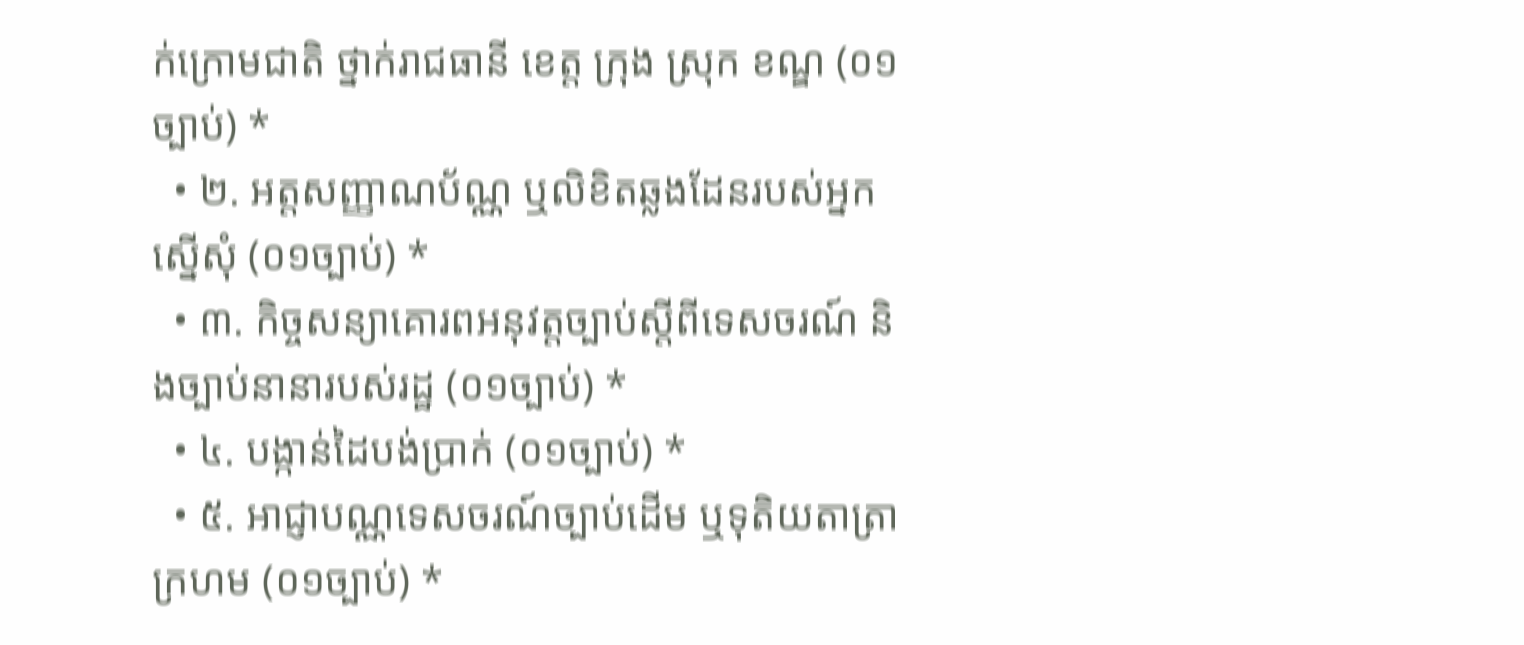ក់ក្រោមជាតិ ថ្នាក់រាជធានី ខេត្ត ក្រុង ស្រុក ខណ្ឌ (០១ច្បាប់) *
  • ២. អត្តសញ្ញាណប័ណ្ណ ឬលិខិតឆ្លងដែនរបស់អ្នកស្នើសុំ (០១ច្បាប់) *
  • ៣. កិច្ចសន្យាគោរពអនុវត្តច្បាប់ស្តីពីទេសចរណ៍ និងច្បាប់នានារបស់រដ្ឋ (០១ច្បាប់) *
  • ៤. បង្កាន់ដៃបង់ប្រាក់ (០១ច្បាប់) *
  • ៥. អាជ្ញាបណ្ណទេសចរណ៍ច្បាប់ដើម ឬទុតិយតាត្រាក្រហម (០១ច្បាប់) *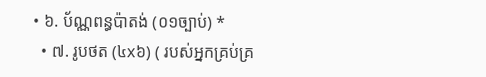• ៦. ប័ណ្ណពន្ធប៉ាតង់ (០១ច្បាប់) *
  • ៧. រូបថត (៤x៦) ( របស់អ្នកគ្រប់គ្រ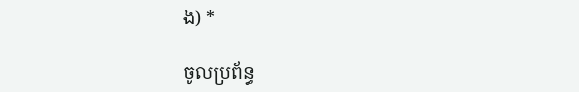ង) *

ចូលប្រព័ន្ធ